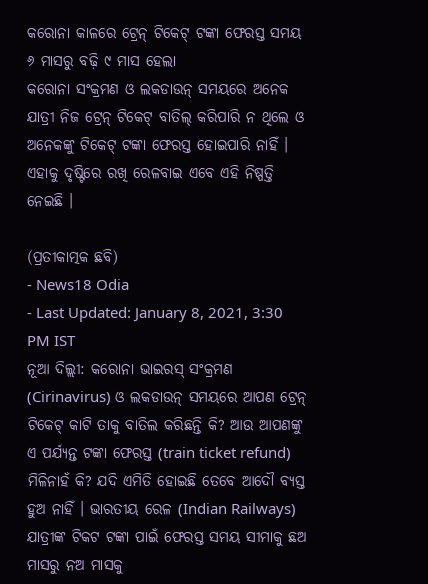କରୋନା କାଳରେ ଟ୍ରେନ୍ ଟିକେଟ୍ ଟଙ୍କା ଫେରସ୍ତ ସମୟ ୬ ମାସରୁ ବଢ଼ି ୯ ମାସ ହେଲା
କରୋନା ସଂକ୍ରମଣ ଓ ଲକଡାଉନ୍ ସମୟରେ ଅନେକ ଯାତ୍ରୀ ନିଜ ଟ୍ରେନ୍ ଟିକେଟ୍ ବାତିଲ୍ କରିପାରି ନ ଥିଲେ ଓ ଅନେକଙ୍କୁ ଟିକେଟ୍ ଟଙ୍କା ଫେରସ୍ତ ହୋଇପାରି ନାହିଁ । ଏହାକୁ ଦୃଷ୍ଟିରେ ରଖି ରେଳବାଇ ଏବେ ଏହି ନିଷ୍ପତ୍ତି ନେଇଛି ।

(ପ୍ରତୀକାତ୍ମକ ଛବି)
- News18 Odia
- Last Updated: January 8, 2021, 3:30 PM IST
ନୂଆ ଦିଲ୍ଲୀ: କରୋନା ଭାଇରସ୍ ସଂକ୍ରମଣ (Cirinavirus) ଓ ଲକଡାଉନ୍ ସମୟରେ ଆପଣ ଟ୍ରେନ୍ ଟିକେଟ୍ କାଟି ତାକୁ ବାତିଲ କରିଛନ୍ତି କି? ଆଉ ଆପଣଙ୍କୁ ଏ ପର୍ଯ୍ୟନ୍ତ ଟଙ୍କା ଫେରସ୍ତ (train ticket refund) ମିଳିନାହଁ କି? ଯଦି ଏମିତି ହୋଇଛି ତେବେ ଆଦୌ ବ୍ୟସ୍ତ ହୁଅ ନାହିଁ । ଭାରତୀୟ ରେଳ (Indian Railways) ଯାତ୍ରୀଙ୍କ ଟିକଟ ଟଙ୍କା ପାଇଁ ଫେରସ୍ତ ସମୟ ସୀମାକୁ ଛଅ ମାସରୁ ନଅ ମାସକୁ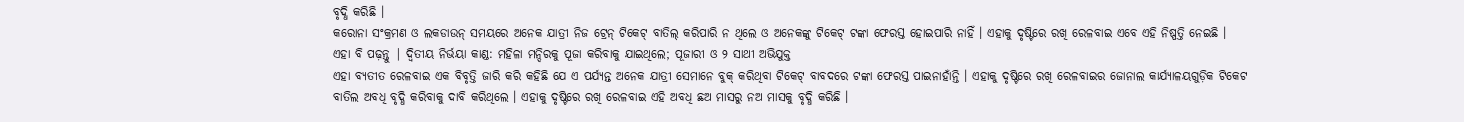ବୃଦ୍ଧି କରିଛି ।
କରୋନା ସଂକ୍ରମଣ ଓ ଲକଡାଉନ୍ ସମୟରେ ଅନେକ ଯାତ୍ରୀ ନିଜ ଟ୍ରେନ୍ ଟିକେଟ୍ ବାତିଲ୍ କରିପାରି ନ ଥିଲେ ଓ ଅନେକଙ୍କୁ ଟିକେଟ୍ ଟଙ୍କା ଫେରସ୍ତ ହୋଇପାରି ନାହିଁ । ଏହାକୁ ଦୃଷ୍ଟିରେ ରଖି ରେଳବାଇ ଏବେ ଏହି ନିଷ୍ପତ୍ତି ନେଇଛି ।
ଏହା ବି ପଢ଼ନ୍ତୁ | ଦ୍ୱିତୀୟ ନିର୍ଭୟା କାଣ୍ଡ: ମହିଳା ମନ୍ଦିରକୁ ପୂଜା କରିବାକୁ ଯାଇଥିଲେ; ପୂଜାରୀ ଓ ୨ ସାଥୀ ଅଭିଯୁକ୍ତ
ଏହା ବ୍ୟତୀତ ରେଳବାଇ ଏକ ବିବୃତ୍ତି ଜାରି କରି କହିଛି ଯେ ଏ ପର୍ଯ୍ୟନ୍ତ ଅନେକ ଯାତ୍ରୀ ସେମାନେ ବୁକ୍ କରିଥିବା ଟିକେଟ୍ ବାବଦରେ ଟଙ୍କା ଫେରସ୍ତ ପାଇନାହାଁନ୍ତି । ଏହାକୁ ଦୃଷ୍ଟିରେ ରଖି ରେଳବାଇର ଜୋନାଲ କାର୍ଯ୍ୟାଳୟଗୁଡ଼ିକ ଟିକେଟ ବାତିଲ ଅବଧି ବୃଦ୍ଧି କରିବାକୁ ଦାବି କରିଥିଲେ । ଏହାକୁ ଦୃଷ୍ଟିରେ ରଖି ରେଳବାଇ ଏହି ଅବଧି ଛଅ ମାସରୁ ନଅ ମାସକୁ ବୃଦ୍ଧି କରିଛି ।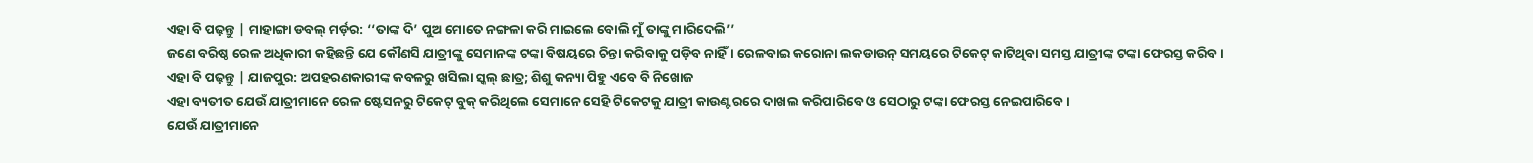ଏହା ବି ପଢ଼ନ୍ତୁ | ମାହାଙ୍ଗା ଡବଲ୍ ମର୍ଡ଼ର: ‘‘ତାଙ୍କ ଦି’ ପୁଅ ମୋତେ ନଙ୍ଗଳା କରି ମାଇଲେ ବୋଲି ମୁଁ ତାଙ୍କୁ ମାରିଦେଲି’’
ଜଣେ ବରିଷ୍ଠ ରେଳ ଅଧିକାରୀ କହିଛନ୍ତି ଯେ କୌଣସି ଯାତ୍ରୀଙ୍କୁ ସେମାନଙ୍କ ଟଙ୍କା ବିଷୟରେ ଚିନ୍ତା କରିବାକୁ ପଡ଼ିବ ନାହିଁ । ରେଳବାଇ କରୋନା ଲକଡାଉନ୍ ସମୟରେ ଟିକେଟ୍ କାଟିଥିବା ସମସ୍ତ ଯାତ୍ରୀଙ୍କ ଟଙ୍କା ଫେରସ୍ତ କରିବ ।
ଏହା ବି ପଢ଼ନ୍ତୁ | ଯାଜପୁର: ଅପହରଣକାରୀଙ୍କ କବଳରୁ ଖସିଲା ସ୍କଲ୍ ଛାତ୍ର; ଶିଶୁ କନ୍ୟା ପିହୁ ଏବେ ବି ନିଖୋଜ
ଏହା ବ୍ୟତୀତ ଯେଉଁ ଯାତ୍ରୀମାନେ ରେଳ ଷ୍ଟେସନରୁ ଟିକେଟ୍ ବୁକ୍ କରିଥିଲେ ସେମାନେ ସେହି ଟିକେଟକୁ ଯାତ୍ରୀ କାଉଣ୍ଟରରେ ଦାଖଲ କରିପାରିବେ ଓ ସେଠାରୁ ଟଙ୍କା ଫେରସ୍ତ ନେଇପାରିବେ ।
ଯେଉଁ ଯାତ୍ରୀମାନେ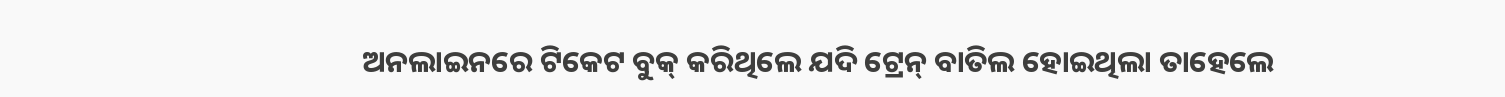ଅନଲାଇନରେ ଟିକେଟ ବୁକ୍ କରିଥିଲେ ଯଦି ଟ୍ରେନ୍ ବାତିଲ ହୋଇଥିଲା ତାହେଲେ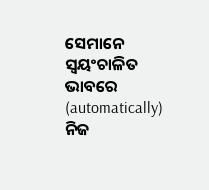ସେମାନେ ସ୍ୱୟଂଚାଳିତ ଭାବରେ (automatically) ନିଜ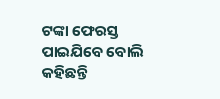ଟଙ୍କା ଫେରସ୍ତ ପାଇଯିବେ ବୋଲି କହିଛନ୍ତି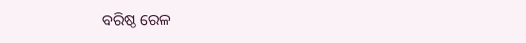ବରିଷ୍ଠ ରେଳ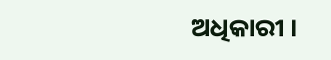ଅଧିକାରୀ ।